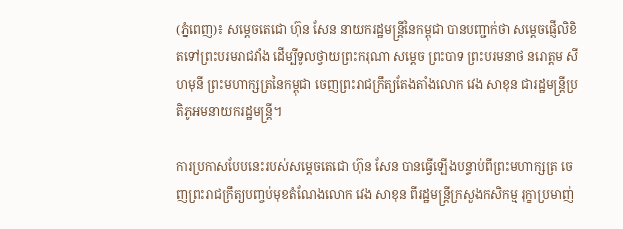(ភ្នំពេញ)៖ សម្តេចតេជោ ហ៊ុន សែន នាយករដ្ឋមន្ត្រីនៃកម្ពុជា បានបញ្ជាក់ថា សម្តេចផ្ញើលិខិតទៅព្រះបរមរាជវាំង ដើម្បីទូលថ្វាយព្រះករុណា សម្តេច ព្រះបាទ ព្រះបរមនាថ នរោត្តម សីហមុនី ព្រះមហាក្សត្រនៃកម្ពុជា ចេញព្រះរាជក្រឹត្យតែងតាំងលោក វេង សាខុន ជារដ្ឋមន្ត្រីប្រតិភូអមនាយករដ្ឋមន្ត្រី។

ការប្រកាសបែបនេះរបស់សម្តេចតេជោ ហ៊ុន សែន បានធ្វើឡើងបន្ទាប់ពីព្រះមហាក្សត្រ ចេញព្រះរាជក្រឹត្យបញ្ចប់មុខតំណែងលោក វេង សាខុន ពីរដ្ឋមន្ត្រីក្រសួងកសិកម្ម រុក្ខាប្រមាញ់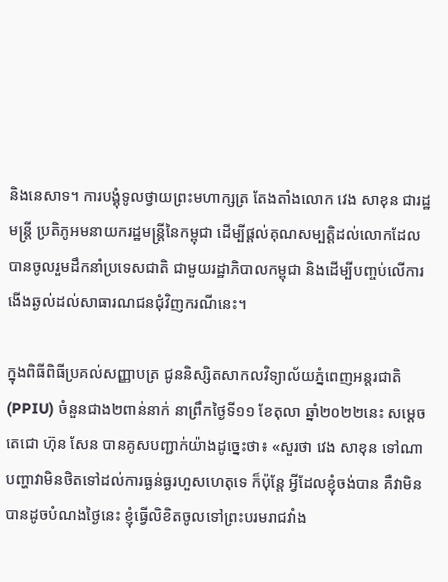និងនេសាទ។ ការបង្គុំទូលថ្វាយព្រះមហាក្សត្រ តែងតាំងលោក វេង សាខុន ជារដ្ឋមន្ត្រី ប្រតិភូអមនាយករដ្ឋមន្ត្រីនៃកម្ពុជា ដើម្បីផ្តល់គុណសម្បត្តិដល់លោកដែលបានចូលរួមដឹកនាំប្រទេសជាតិ ជាមួយរដ្ឋាភិបាលកម្ពុជា និងដើម្បីបញ្ចប់លើការងើងឆ្ងល់ដល់សាធារណជនជុំវិញករណីនេះ។

ក្នុងពិធីពិធីប្រគល់សញ្ញាបត្រ ជូននិស្សិតសាកលវិទ្យាល័យភ្នំពេញអន្តរជាតិ (PPIU) ចំនួនជាង២ពាន់នាក់ នាព្រឹកថ្ងៃទី១១ ខែតុលា ឆ្នាំ២០២២នេះ សម្តេចតេជោ ហ៊ុន សែន បានគូសបញ្ជាក់យ៉ាងដូច្នេះថា៖ «សួរថា វេង សាខុន ទៅណា បញ្ហាវាមិនថិតទៅដល់ការធ្ងន់ធ្ងរហួសហេតុទេ ក៏ប៉ុន្តែ អ្វីដែលខ្ញុំចង់បាន គឺវាមិនបានដូចបំណងថ្ងៃនេះ ខ្ញុំធ្វើលិខិតចូលទៅព្រះបរមរាជវាំង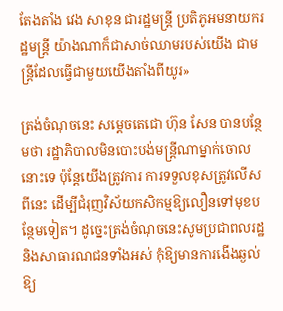តែងតាំង វេង សាខុន ជារដ្ឋមន្ត្រី ប្រតិភូអមនាយករដ្ឋមន្ត្រី យ៉ាងណាក៏ជាសាច់ឈាមរបស់យើង ជាមន្ត្រីដែលធ្វើជាមួយយើងតាំងពីយូរ»

ត្រង់ចំណុចនេះ សម្តេចតេជោ ហ៊ុន សែន បានបន្ថែមថា រដ្ឋាភិបាលមិនបោះបង់មន្ត្រីណាម្នាក់ចោលនោះទេ ប៉ុន្តែយើងត្រូវការ ការទទួលខុសត្រូវលើសពីនេះ ដើម្បីជំរុញវិស័យកសិកម្មឱ្យលឿនទៅមុខបន្ថែមទៀត។ ដូច្នេះត្រង់ចំណុចនេះសូមប្រជាពលរដ្ឋ និងសាធារណជនទាំងអស់ កុំឱ្យមានការងើងឆ្ងល់ឱ្យ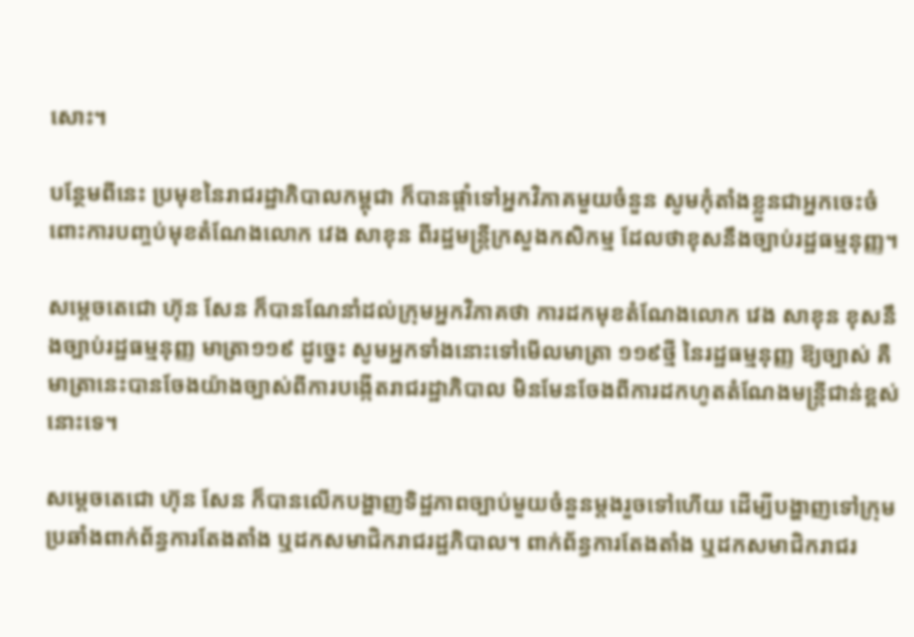សោះ។

បន្ថែមពីនេះ ប្រមុខនៃរាជរដ្ឋាភិបាលកម្ពុជា ក៏បានផ្តាំទៅអ្នកវិភាគមួយចំនួន សូមកុំតាំងខ្លួនជាអ្នកចេះចំពោះការបញ្ចប់មុខតំណែងលោក វេង សាខុន ពីរដ្ឋមន្ត្រីក្រសួងកសិកម្ម ដែលថាខុសនឹងច្បាប់រដ្ឋធម្មនុញ្ញ។

សម្តេចតេជោ ហ៊ុន សែន ក៏បានណែនាំដល់ក្រុមអ្នកវិភាគថា ការដកមុខតំណែងលោក វេង សាខុន ខុសនឹងច្បាប់រដ្ឋធម្មនុញ្ញ មាត្រា១១៩ ដូច្នេះ សូមអ្នកទាំងនោះទៅមើលមាត្រា ១១៩ថ្មី នៃរដ្ឋធម្មនុញ្ញ ឱ្យច្បាស់ គឺមាត្រានេះបានចែងយ៉ាងច្បាស់ពីការបង្កើតរាជរដ្ឋាភិបាល មិនមែនចែងពីការដកហូតតំណែងមន្ត្រីជាន់ខ្ពស់នោះទេ។

សម្តេចតេជោ ហ៊ុន សែន ក៏បានលើកបង្ហាញទិដ្ឋភាពច្បាប់មួយចំនួនម្តងរួចទៅហើយ ដើម្បីបង្ហាញទៅក្រុមប្រឆាំងពាក់ព័ន្ធការតែងតាំង ឬដកសមាជិករាជរដ្ឋភិបាល។ ពាក់ព័ន្ធការតែងតាំង ឬដកសមាជិករាជរ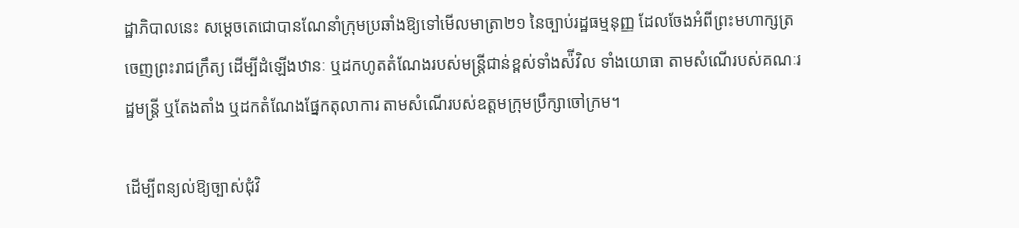ដ្ឋាភិបាលនេះ សម្តេចតេជោបានណែនាំក្រុមប្រឆាំងឱ្យទៅមើលមាត្រា២១ នៃច្បាប់រដ្ឋធម្មនុញ្ញ ដែលចែងអំពីព្រះមហាក្សត្រ ចេញព្រះរាជក្រឹត្យ ដើម្បីដំឡើងឋានៈ ឬដកហូតតំណែងរបស់មន្ត្រីជាន់ខ្ពស់ទាំងស៉ីវិល ទាំងយោធា តាមសំណើរបស់គណៈរដ្ឋមន្ត្រី ឬតែងតាំង ឬដកតំណែងផ្នែកតុលាការ តាមសំណើរបស់ឧត្តមក្រុមប្រឹក្សាចៅក្រម។

ដើម្បីពន្យល់ឱ្យច្បាស់ជុំវិ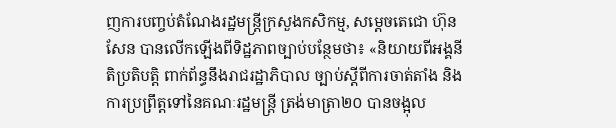ញការបញ្ចប់តំណែងរដ្ឋមន្ត្រីក្រសួងកសិកម្ម, សម្តេចតេជោ ហ៊ុន សែន បានលើកឡើងពីទិដ្ឋភាពច្បាប់បន្ថែមថា៖ «និយាយពីអង្គនីតិប្រតិបត្តិ ពាក់ព័ន្ធនឹងរាជរដ្ឋាភិបាល ច្បាប់ស្តីពីការចាត់តាំង និងការប្រព្រឹត្តទៅនៃគណៈរដ្ឋមន្ត្រី ត្រង់មាត្រា២០ បានចង្អុល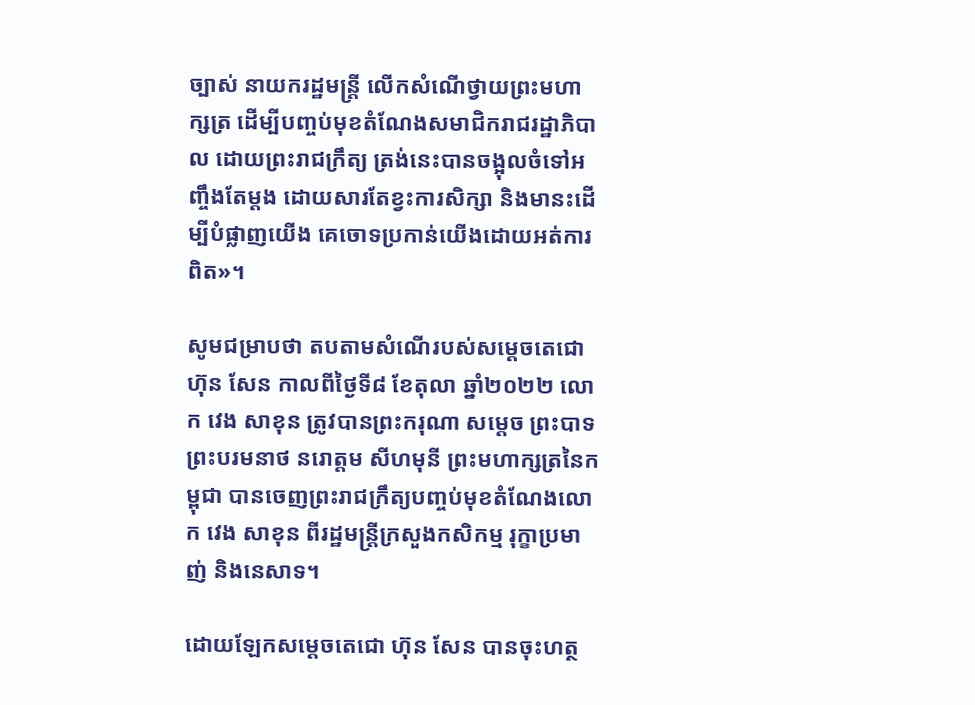ច្បាស់ នាយករដ្ឋមន្ត្រី លើកសំណើថ្វាយព្រះមហាក្សត្រ ដើម្បីបញ្ចប់មុខតំណែងសមាជិករាជរដ្ឋាភិបាល ដោយព្រះរាជក្រឹត្យ ត្រង់នេះបានចង្អុលចំទៅអញ្ចឹងតែម្តង ដោយសារតែខ្វះការសិក្សា និងមានះដើម្បីបំផ្លាញយើង គេចោទប្រកាន់យើងដោយអត់ការពិត»។

សូមជម្រាបថា តបតាមសំណើរបស់សម្តេចតេជោ ហ៊ុន សែន កាលពីថ្ងៃទី៨ ខែតុលា ឆ្នាំ២០២២ លោក វេង សាខុន ត្រូវបានព្រះករុណា សម្តេច ព្រះបាទ ព្រះបរមនាថ នរោត្តម សីហមុនី ព្រះមហាក្សត្រនៃកម្ពុជា បានចេញព្រះរាជក្រឹត្យបញ្ចប់មុខតំណែងលោក វេង សាខុន ពីរដ្ឋមន្រ្តីក្រសួងកសិកម្ម រុក្ខាប្រមាញ់ និងនេសាទ។

ដោយឡែកសម្តេចតេជោ ហ៊ុន សែន បានចុះហត្ថ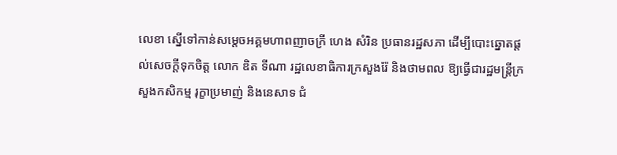លេខា ស្នើទៅកាន់សម្តេចអគ្គមហាពញាចក្រី ហេង សំរិន ប្រធានរដ្ឋសភា ដើម្បីបោះឆ្នោតផ្តល់សេចក្តីទុកចិត្ត លោក ឌិត ទីណា រដ្ឋលេខាធិការក្រសួងរ៉ែ និងថាមពល ឱ្យធ្វើជារដ្ឋមន្ត្រីក្រសួងកសិកម្ម រុក្ខាប្រមាញ់ និងនេសាទ ជំ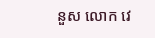នួស លោក វេ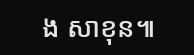ង សាខុន៕